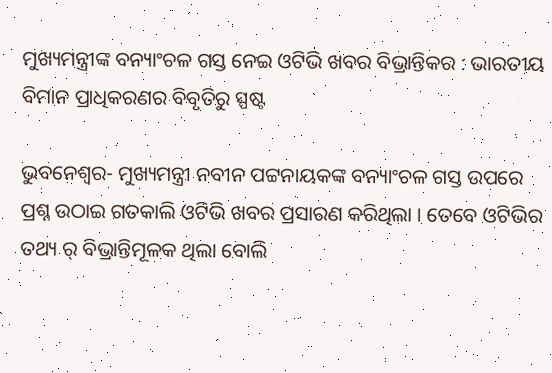ମୁଖ୍ୟମନ୍ତ୍ରୀଙ୍କ ବନ୍ୟାଂଚଳ ଗସ୍ତ ନେଇ ଓଟିଭି ଖବର ବିଭ୍ରାନ୍ତିକର : ଭାରତୀୟ ବିମାନ ପ୍ରାଧିକରଣର ବିବୃତିରୁ ସ୍ପଷ୍ଟ

ଭୁବନେଶ୍ୱର- ମୁଖ୍ୟମନ୍ତ୍ରୀ ନବୀନ ପଟ୍ଟନାୟକଙ୍କ ବନ୍ୟାଂଚଳ ଗସ୍ତ ଉପରେ ପ୍ରଶ୍ନ ଉଠାଇ ଗତକାଲି ଓଟିଭି ଖବର ପ୍ରସାରଣ କରିଥିଲା । ତେବେ ଓଟିଭିର ତଥ୍ୟ ର୍ ବିଭ୍ରାନ୍ତିମୂଳକ ଥିଲା ବୋଲି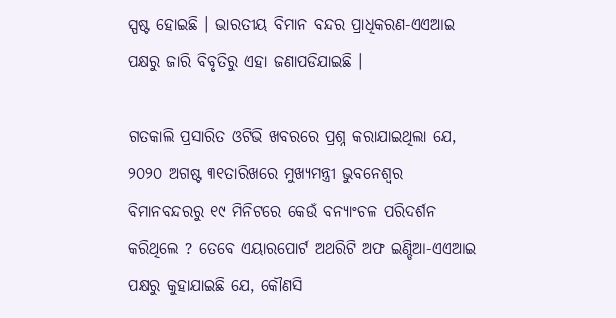ସ୍ପଷ୍ଟ ହୋଇଛି । ଭାରତୀୟ ବିମାନ ବନ୍ଦର ପ୍ରାଧିକରଣ-ଏଏଆଇ ପକ୍ଷରୁ ଜାରି ବିବୃତିରୁ ଏହା ଜଣାପଡିଯାଇଛି ।

ଗତକାଲି ପ୍ରସାରିତ ଓଟିଭି ଖବରରେ ପ୍ରଶ୍ନ କରାଯାଇଥିଲା ଯେ, ୨୦୨୦ ଅଗଷ୍ଟ ୩୧ତାରିଖରେ ମୁଖ୍ୟମନ୍ତ୍ରୀ ଭୁବନେଶ୍ୱର ବିମାନବନ୍ଦରରୁ ୧୯ ମିନିଟରେ କେଉଁ ବନ୍ୟାଂଚଳ ପରିଦର୍ଶନ କରିଥିଲେ ? ତେବେ ଏୟାରପୋର୍ଟ ଅଥରିଟି ଅଫ ଇଣ୍ଡିଆ-ଏଏଆଇ ପକ୍ଷରୁ କୁହାଯାଇଛି ଯେ, କୌଣସି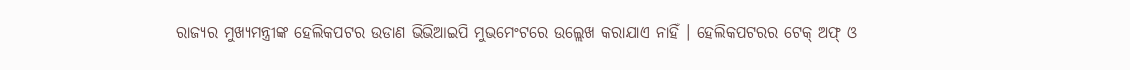ରାଜ୍ୟର ମୁଖ୍ୟମନ୍ତ୍ରୀଙ୍କ ହେଲିକପଟର ଉଡାଣ ଭିଭିଆଇପି ମୁଭମେଂଟରେ ଉଲ୍ଲେଖ କରାଯାଏ ନାହିଁ । ହେଲିକପଟରର ଟେକ୍ ଅଫ୍ ଓ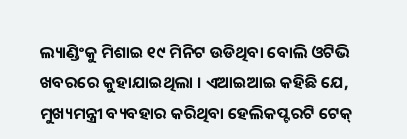ଲ୍ୟାଣ୍ଡିଂକୁ ମିଶାଇ ୧୯ ମିନିଟ ଉଡିଥିବା ବୋଲି ଓଟିଭି ଖବରରେ କୁହାଯାଇଥିଲା । ଏଆଇଆଇ କହିଛି ଯେ, ମୁଖ୍ୟମନ୍ତ୍ରୀ ବ୍ୟବହାର କରିଥିବା ହେଲିକପ୍ଟରଟି ଟେକ୍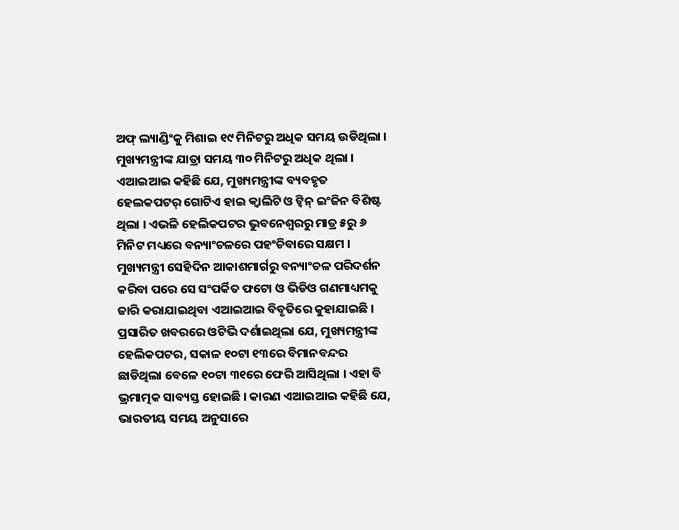ଅଫ୍ ଲ୍ୟାଣ୍ଡିଂକୁ ମିଶାଇ ୧୯ ମିନିଟରୁ ଅଧିକ ସମୟ ଉଡିଥିଲା । ମୁଖ୍ୟମନ୍ତ୍ରୀଙ୍କ ଯାତ୍ରା ସମୟ ୩୦ ମିନିଟରୁ ଅଧିକ ଥିଲା । ଏଆଇଆଇ କହିଛି ଯେ, ମୁଖ୍ୟମନ୍ତ୍ରୀଙ୍କ ବ୍ୟବହୃତ ହେଲକପଟର୍ ଗୋଟିଏ ହାଇ କ୍ୱାଲିଟି ଓ ଟ୍ୱିନ୍ ଇଂଜିନ ବିଶିଷ୍ଟ ଥିଲା । ଏଭଳି ହେଲିକପଟର ଭୁବନେଶ୍ୱରରୁ ମାତ୍ର ୫ରୁ ୬ ମିନିଟ ମଧ୍ୟରେ ବନ୍ୟାଂଚଳରେ ପହଂଚିବାରେ ସକ୍ଷମ । ମୁଖ୍ୟମନ୍ତ୍ରୀ ସେହିଦିନ ଆକାଶମାର୍ଗରୁ ବନ୍ୟାଂଚଳ ପରିଦର୍ଶନ କରିବା ପରେ ସେ ସଂପର୍କିତ ଫଟୋ ଓ ଭିଡିଓ ଗଣମାଧ୍ୟମକୁ ଜାରି କରାଯାଇଥିବା ଏଆଇଆଇ ବିବୃତିରେ କୁହାଯାଇଛି । ପ୍ରସାରିତ ଖବରରେ ଓଟିଭି ଦର୍ଶାଇଥିଲା ଯେ, ମୁଖ୍ୟମନ୍ତ୍ରୀଙ୍କ ହେଲିକପଟର, ସକାଳ ୧୦ଟା ୧୩ରେ ବିମାନବନ୍ଦର ଛାଡିଥିଲା ବେଳେ ୧୦ଟା ୩୧ରେ ଫେରି ଆସିଥିଲା । ଏହା ବି ଭ୍ରମାତ୍ମକ ସାବ୍ୟସ୍ତ ହୋଇଛି । କାରଣ ଏଆଇଆଇ କହିଛି ଯେ, ଭାରତୀୟ ସମୟ ଅନୁସାରେ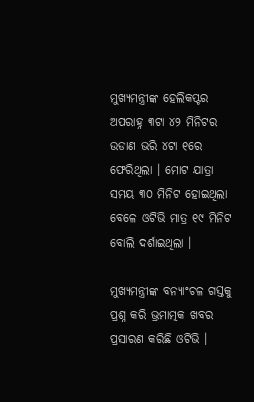ମୁଖ୍ୟମନ୍ତ୍ରୀଙ୍କ ହେଲିକପ୍ଟର ଅପରାହ୍ନ ୩ଟା ୪୨ ମିନିଟର ଉଡାଣ ଭରି ୪ଟା ୧ରେ ଫେରିଥିଲା । ମୋଟ ଯାତ୍ରା ସମୟ ୩୦ ମିନିଟ ହୋଇଥିଲା ବେଳେ ଓଟିଭି ମାତ୍ର ୧୯ ମିନିଟ ବୋଲି ଦର୍ଶାଇଥିଲା ।

ମୁଖ୍ୟମନ୍ତ୍ରୀଙ୍କ ବନ୍ୟାଂଚଳ ଗସ୍ତକୁ ପ୍ରଶ୍ନ କରି ଭ୍ରମାତ୍ମକ ଖବର ପ୍ରସାରଣ କରିଛି ଓଟିଭି ।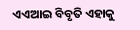ଏଏଆଇ ବିବୃତି ଏହାକୁ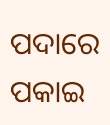ପଦାରେ ପକାଇ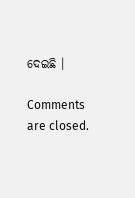ଦେଇଛି ।

Comments are closed.